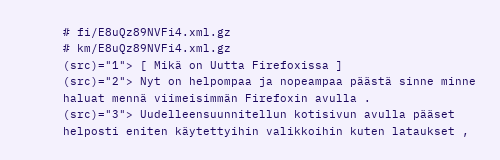# fi/E8uQz89NVFi4.xml.gz
# km/E8uQz89NVFi4.xml.gz
(src)="1"> [ Mikä on Uutta Firefoxissa ]
(src)="2"> Nyt on helpompaa ja nopeampaa päästä sinne minne haluat mennä viimeisimmän Firefoxin avulla .
(src)="3"> Uudelleensuunnitellun kotisivun avulla pääset helposti eniten käytettyihin valikkoihin kuten lataukset ,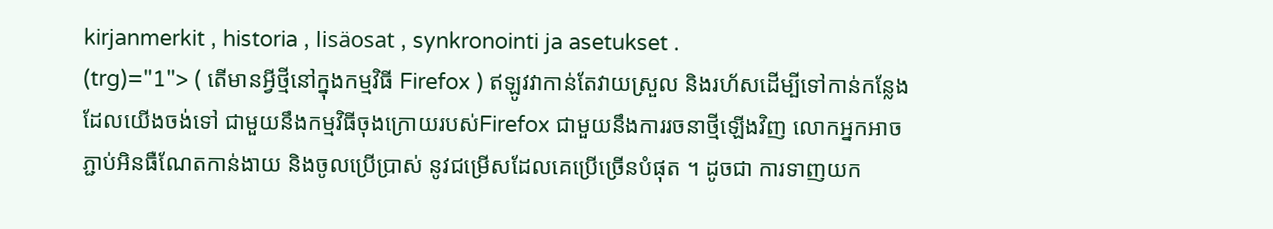kirjanmerkit , historia , lisäosat , synkronointi ja asetukset .
(trg)="1"> ( តើមានអ្វីថ្មីនៅក្នុងកម្មវិធី Firefox ) ឥឡូវវាកាន់តែវាយស្រួល និងរហ័សដើម្បីទៅកាន់កន្លែងដែលយើងចង់ទៅ ជាមួយនឹងកម្មវិធីចុងក្រោយរបស់Firefox ជាមួយនឹងការរចនាថ្មីឡើងវិញ លោកអ្នកអាចភ្ជាប់អិនធឺណែតកាន់ងាយ និងចូលប្រើប្រាស់ នូវជម្រើសដែលគេប្រើច្រើនបំផុត ។ ដូចជា ការទាញយក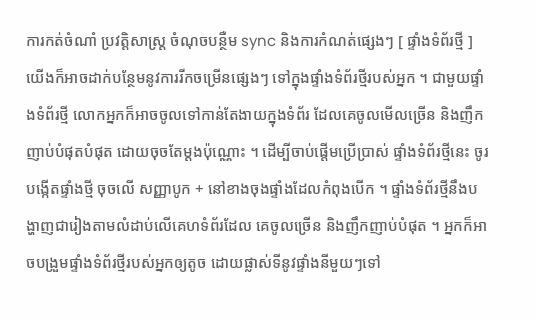ការកត់ចំណាំ ប្រវត្តិសាស្រ្ត ចំណុចបន្ថឺម sync និងការកំណត់ផ្សេងៗ [ ផ្ទាំងទំព័រថ្មី ] យើងក៏អាចដាក់បន្ថែមនូវការរីកចម្រើនផ្សេងៗ ទៅក្នុងផ្ទាំងទំព័រថ្មីរបស់អ្នក ។ ជាមួយផ្ទាំងទំព័រថ្មី លោកអ្នកក៏អាចចូលទៅកាន់តែងាយក្នុងទំព័រ ដែលគេចូលមើលច្រើន និងញឹកញាប់បំផុតបំផុត ដោយចុចតែម្តងប៉ុណ្ណោះ ។ ដើម្បីចាប់ផ្តើមប្រើប្រាស់ ផ្ទាំងទំព័រថ្មីនេះ ចូរបង្កើតផ្ទាំងថ្មី ចុចលើ សញ្ញាបូក + នៅខាងចុងផ្ទាំងដែលកំពុងបើក ។ ផ្ទាំងទំព័រថ្មីនឹងបង្ហាញជារៀងតាមលំដាប់លើគេហទំព័រដែល គេចូលច្រើន និងញឹកញាប់បំផុត ។ អ្នកក៏អាចបង្រួមផ្ទាំងទំព័រថ្មីរបស់អ្នកឲ្យតូច ដោយផ្លាស់ទីនូវផ្ទាំងនីមួយៗទៅ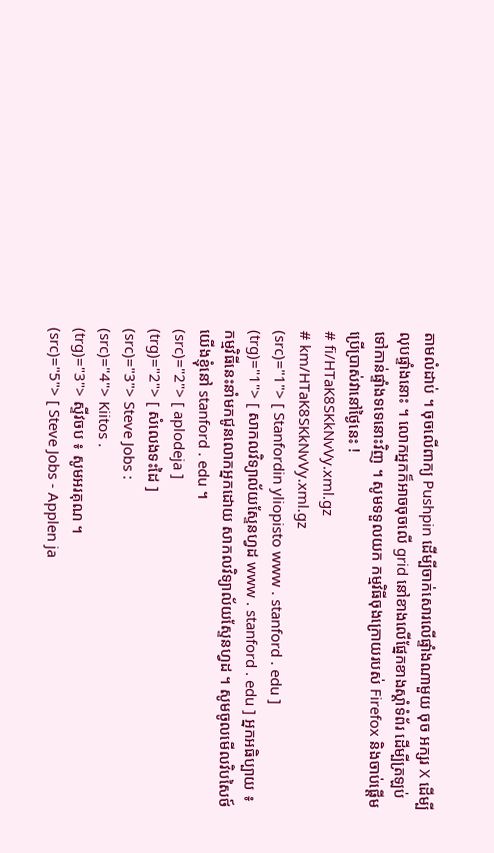តាមលំដាប់ ។ ចុចលើពាក្យ Pushpin ដើម្បីចាក់សោរលើផ្ទាំងណាមួយ ចុច អក្សរ X ដើម្បីលុបផ្ទាំងនោះ ។ លោកអ្នកក៏អាចចុចលើ grid នៅខាងលើផ្នែកខាងស្តាំទំព័រ ដើម្បីត្រឡប់ទៅកាន់ផ្ទាំងទទេនោះវិញ ។ សូមទទួលយក កម្មវិធីចុងក្រោយរបស់ Firefox និងចាប់ផ្តើម ប្រើប្រាស់វានៅថ្ងៃនេះ !
# fi/HTaK8SKkNvVy.xml.gz
# km/HTaK8SKkNvVy.xml.gz
(src)="1"> [ Stanfordin yliopisto www . stanford . edu ]
(trg)="1"> [ សាកលវិទ្យាល័យស្ទែនហ្វដ www . stanford . edu ] អ្នកអធិប្បាយ ៖ កម្មវិធីនេះនាំមកជូនលោកអ្នកដោយ សាកលវិទ្យាល័យស្ទែនហ្វដ ។ សូមចូលមើលវិបសៃថ៍យើងខ្ញុំនៅ stanford . edu ។
(src)="2"> [ aplodeja ]
(trg)="2"> [ សំលេងទះដៃ ]
(src)="3"> Steve Jobs :
(src)="4"> Kiitos .
(trg)="3"> ស្ទីវចប ៖ សូមអរគុណ ។
(src)="5"> [ Steve Jobs - Applen ja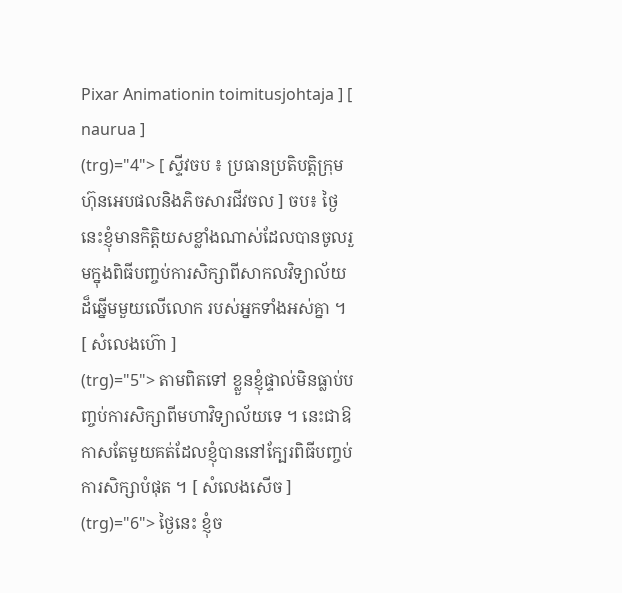Pixar Animationin toimitusjohtaja ] [ naurua ]
(trg)="4"> [ ស្ទីវចប ៖ ប្រធានប្រតិបត្តិក្រុមហ៊ុនអេបផលនិងភិចសារជីវចល ] ចប៖ ថ្ងៃនេះខ្ញុំមានកិត្តិយសខ្លាំងណាស់ដែលបានចូលរួមក្នុងពិធីបញ្ចប់ការសិក្សាពីសាកលវិទ្យាល័យដ៏ឆ្នើមមួយលើលោក របស់អ្នកទាំងអស់គ្នា ។ [ សំលេងហ៊ោ ]
(trg)="5"> តាមពិតទៅ ខ្លួនខ្ញុំផ្ទាល់មិនធ្លាប់បញ្ចប់ការសិក្សាពីមហាវិទ្យាល័យទេ ។ នេះជាឱកាសតែមួយគត់ដែលខ្ញុំបាននៅក្បែរពិធីបញ្ចប់ការសិក្សាបំផុត ។ [ សំលេងសើច ]
(trg)="6"> ថ្ងៃនេះ ខ្ញុំច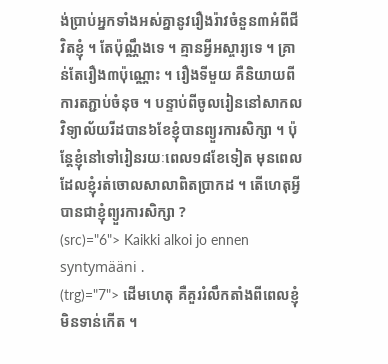ង់ប្រាប់អ្នកទាំងអស់គ្នានូវរឿងរ៉ាវចំនួន៣អំពីជីវិតខ្ញុំ ។ តែប៉ុណ្ណឹងទេ ។ គ្មានអ្វីអស្ចារ្យទេ ។ គ្រាន់តែរឿង៣ប៉ុណ្ណោះ ។ រឿងទីមួយ គឺនិយាយពីការតភ្ជាប់ចំនុច ។ បន្ទាប់ពីចូលរៀននៅសាកលវិទ្យាល័យរីដបាន៦ខែខ្ញុំបានព្យួរការសិក្សា ។ ប៉ុន្តែខ្ញុំនៅទៅរៀនរយៈពេល១៨ខែទៀត មុនពេលដែលខ្ញុំរត់ចោលសាលាពិតប្រាកដ ។ តើហេតុអ្វីបានជាខ្ញុំព្យួរការសិក្សា ?
(src)="6"> Kaikki alkoi jo ennen syntymääni .
(trg)="7"> ដើមហេតុ គឺគួររំលឹកតាំងពីពេលខ្ញុំមិនទាន់កើត ។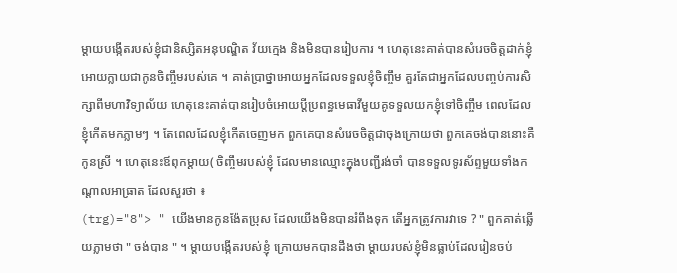ម្ដាយបង្កើតរបស់ខ្ញុំជានិស្សិតអនុបណ្ឌិត វ័យក្មេង និងមិនបានរៀបការ ។ ហេតុនេះគាត់បានសំរេចចិត្តដាក់ខ្ញុំអោយក្លាយជាកូនចិញ្ចឹមរបស់គេ ។ គាត់ប្រាថ្នាអោយអ្នកដែលទទួលខ្ញុំចិញ្ចឹម គួរតែជាអ្នកដែលបញ្ចប់ការសិក្សាពីមហាវិទ្យាល័យ ហេតុនេះគាត់បានរៀបចំអោយប្ដីប្រពន្ធមេធាវីមួយគូទទួលយកខ្ញុំទៅចិញ្ចឹម ពេលដែលខ្ញុំកើតមកភ្លាមៗ ។ តែពេលដែលខ្ញុំកើតចេញមក ពួកគេបានសំរេចចិត្តជាចុងក្រោយថា ពួកគេចង់បាននោះគឺកូនស្រី ។ ហេតុនេះឪពុកម្ដាយ( ចិញ្ចឹមរបស់ខ្ញុំ ដែលមានឈ្មោះក្នុងបញ្ជីរង់ចាំ បានទទួលទូរស័ព្ទមួយទាំងកណ្ដាលអាធ្រាត ដែលសួរថា ៖
(trg)="8"> " យើងមានកូនង៉ែតប្រុស ដែលយើងមិនបានរំពឹងទុក តើអ្នកត្រូវការវាទេ ? " ពួកគាត់ឆ្លើយភ្លាមថា " ចង់បាន " ។ ម្ដាយបង្កើតរបស់ខ្ញុំ ក្រោយមកបានដឹងថា ម្ដាយរបស់ខ្ញុំមិនធ្លាប់ដែលរៀនចប់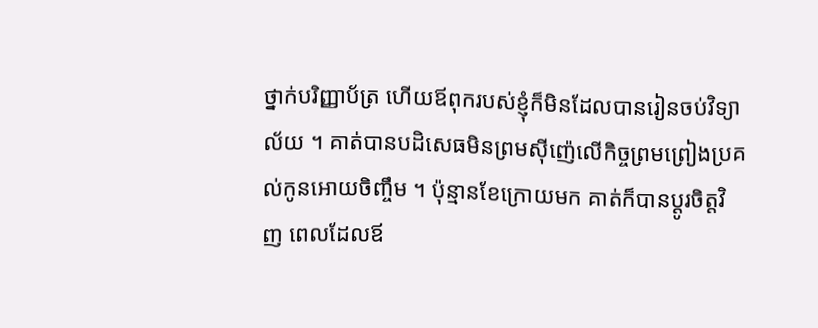ថ្នាក់បរិញ្ញាប័ត្រ ហើយឪពុករបស់ខ្ញុំក៏មិនដែលបានរៀនចប់វិទ្យាល័យ ។ គាត់បានបដិសេធមិនព្រមស៊ីញ៉េលើកិច្ចព្រមព្រៀងប្រគល់កូនអោយចិញ្ចឹម ។ ប៉ុន្មានខែក្រោយមក គាត់ក៏បានប្ដូរចិត្តវិញ ពេលដែលឪ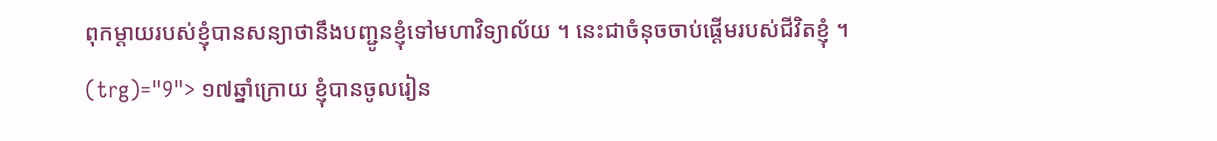ពុកម្ដាយរបស់ខ្ញុំបានសន្យាថានឹងបញ្ជូនខ្ញុំទៅមហាវិទ្យាល័យ ។ នេះជាចំនុចចាប់ផ្ដើមរបស់ជីវិតខ្ញុំ ។
(trg)="9"> ១៧ឆ្នាំក្រោយ ខ្ញុំបានចូលរៀន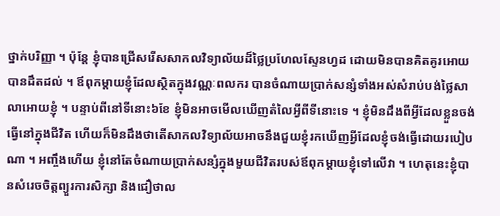ថ្នាក់បរិញ្ញា ។ ប៉ុន្តែ ខ្ញុំបានជ្រើសរើសសាកលវិទ្យាល័យដ៏ថ្លៃប្រហែលស្ទែនហ្វដ ដោយមិនបានគិតគូរអោយបានដឹតដល់ ។ ឪពុកម្ដាយខ្ញុំដែលស្ថិតក្នុងវណ្ណៈពលករ បានចំណាយប្រាក់សន្សំទាំងអស់សំរាប់បង់ថ្លៃសាលាអោយខ្ញុំ ។ បន្ទាប់ពីនៅទីនោះ៦ខែ ខ្ញុំមិនអាចមើលឃើញតំលៃអ្វីពីទីនោះទេ ។ ខ្ញុំមិនដឹងពីអ្វីដែលខ្លួនចង់ធ្វើនៅក្នុងជីវិត ហើយក៏មិនដឹងថាតើសាកលវិទ្យាល័យអាចនឹងជួយខ្ញុំរកឃើញអ្វីដែលខ្ញុំចង់ធ្វើដោយរបៀបណា ។ អញ្ចឹងហើយ ខ្ញុំនៅតែចំណាយប្រាក់សន្សំក្នុងមួយជីវិតរបស់ឪពុកម្ដាយខ្ញុំទៅលើវា ។ ហេតុនេះខ្ញុំបានសំរេចចិត្តព្យួរការសិក្សា និងជឿថាល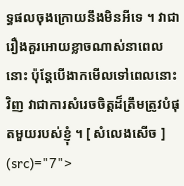ទ្ធផលចុងក្រោយនឹងមិនអីទេ ។ វាជារឿងគួរអោយខ្លាចណាស់នាពេលនោះ ប៉ុន្តែបើងាកមើលទៅពេលនោះវិញ វាជាការសំរេចចិត្តដ៏ត្រឹមត្រូវបំផុតមួយរបស់ខ្ញុំ ។ [ សំលេងសើច ]
(src)="7">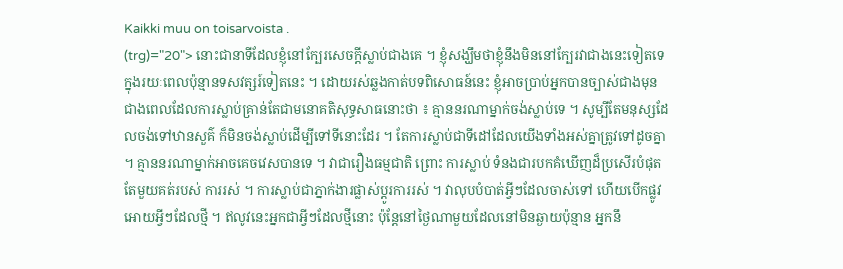Kaikki muu on toisarvoista .
(trg)="20"> នោះជានាទីដែលខ្ញុំនៅក្បែរសេចក្ដីស្លាប់ជាងគេ ។ ខ្ញុំសង្ឃឹមថាខ្ញុំនឹងមិននៅក្បែរវាជាងនេះទៀតទេក្នុងរយៈពេលប៉ុន្មានទសវត្សរ៍ទៀតនេះ ។ ដោយរស់ឆ្លងកាត់បទពិសោធន៍នេះ ខ្ញុំអាចប្រាប់អ្នកបានច្បាស់ជាងមុន ជាងពេលដែលការស្លាប់គ្រាន់តែជាមនោគតិសុទ្ធសាធនោះថា ៖ គ្មាននរណាម្នាក់ចង់ស្លាប់ទេ ។ សូម្បីតែមនុស្សដែលចង់ទៅឋានសួគ៌ ក៏មិនចង់ស្លាប់ដើម្បីទៅទីនោះដែរ ។ តែការស្លាប់ជាទីដៅដែលយើងទាំងអស់គ្នាត្រូវទៅដូចគ្នា ។ គ្មាននរណាម្នាក់អាចគេចវេសបានទេ ។ វាជារឿងធម្មជាតិ ព្រោះ ការស្លាប់ ទំនងជារបកគំឃើញដ៏ប្រសើរបំផុតតែមួយគត់របស់ ការរស់ ។ ការស្លាប់ជាភ្នាក់ងារផ្លាស់ប្ដូរការរស់ ។ វាលុបបំបាត់អ្វីៗដែលចាស់ទៅ ហើយបើកផ្លូវអោយអ្វីៗដែលថ្មី ។ ឥលូវនេះអ្នកជាអ្វីៗដែលថ្មីនោះ ប៉ុន្តែនៅថ្ងៃណាមួយដែលនៅមិនឆ្ងាយប៉ុន្មាន អ្នកនឹ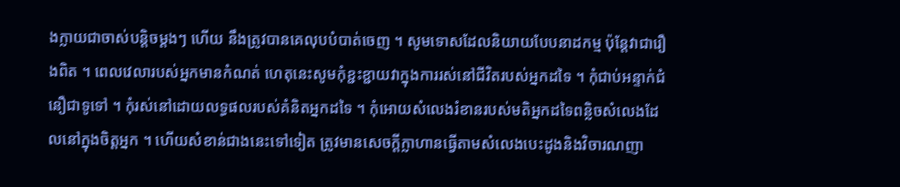ងក្លាយជាចាស់បន្តិចម្ដងៗ ហើយ នឹងត្រូវបានគេលុបបំបាត់ចេញ ។ សូមទោសដែលនិយាយបែបនាដកម្ម ប៉ុន្តែវាជារឿងពិត ។ ពេលវេលារបស់អ្នកមានកំណត់ ហេតុនេះសូមកុំខ្ជះខ្ជាយវាក្នុងការរស់នៅជីវិតរបស់អ្នកដទៃ ។ កុំជាប់អន្ទាក់ជំនឿជាទូទៅ ។ កុំរស់នៅដោយលទ្ធផលរបស់គំនិតអ្នកដទៃ ។ កុំអោយសំលេងរំខានរបស់មតិអ្នកដទៃពន្លិចសំលេងដែលនៅក្នុងចិត្តអ្នក ។ ហើយសំខាន់ជាងនេះទៅទៀត ត្រូវមានសេចក្ដីក្លាហានធ្វើតាមសំលេងបេះដូងនិងវិចារណញា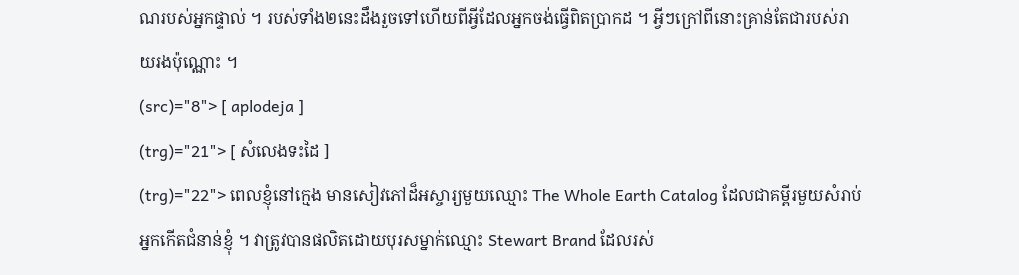ណរបស់អ្នកផ្ទាល់ ។ របស់ទាំង២នេះដឹងរួចទៅហើយពីអ្វីដែលអ្នកចង់ធ្វើពិតប្រាកដ ។ អ្វីៗក្រៅពីនោះគ្រាន់តែជារបស់រាយរងប៉ុណ្ណោះ ។
(src)="8"> [ aplodeja ]
(trg)="21"> [ សំលេងទះដៃ ]
(trg)="22"> ពេលខ្ញុំនៅក្មេង មានសៀវភៅដ៏អស្ចារ្យមួយឈ្មោះ The Whole Earth Catalog ដែលជាគម្ពីរមួយសំរាប់អ្នកកើតជំនាន់ខ្ញុំ ។ វាត្រូវបានផលិតដោយបុរសម្នាក់ឈ្មោះ Stewart Brand ដែលរស់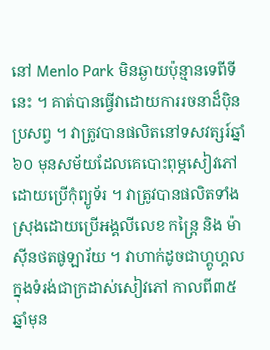នៅ Menlo Park មិនឆ្ងាយប៉ុន្មានទេពីទីនេះ ។ គាត់បានធ្វើវាដោយការរចនាដ៏ប៉ិនប្រសព្វ ។ វាត្រូវបានផលិតនៅទសវត្សរ៍ឆ្នាំ៦០ មុនសម័យដែលគេបោះពុម្ភសៀវភៅដោយប្រើកុំព្យូទ័រ ។ វាត្រូវបានផលិតទាំងស្រុងដោយប្រើអង្គលីលេខ កន្ត្រៃ និង ម៉ាស៊ីនថតផូឡារ័យ ។ វាហាក់ដូចជាហ្គូហ្គលក្នុងទំរង់ជាក្រដាស់សៀវភៅ កាលពី៣៥ឆ្នាំមុន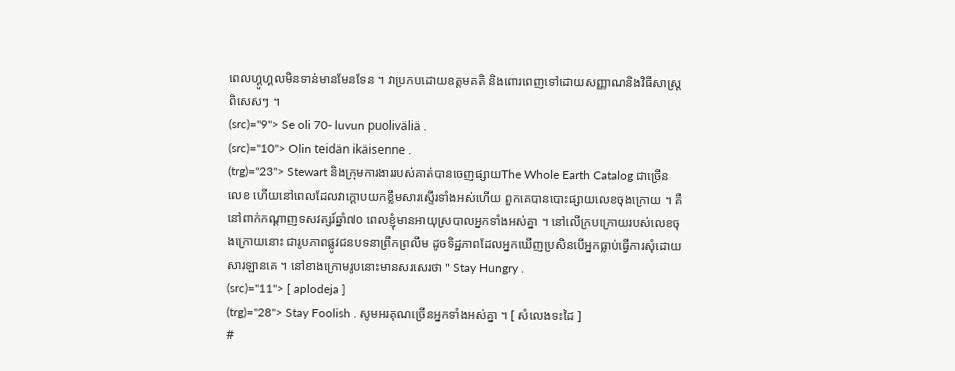ពេលហ្គូហ្គលមិនទាន់មានមែនទែន ។ វាប្រកបដោយឧត្តមគតិ និងពោរពេញទៅដោយសញ្ញាណនិងវិធីសាស្ត្រពិសេសៗ ។
(src)="9"> Se oli 70- luvun puoliväliä .
(src)="10"> Olin teidän ikäisenne .
(trg)="23"> Stewart និងក្រុមការងាររបស់គាត់បានចេញផ្សាយThe Whole Earth Catalog ជាច្រើនលេខ ហើយនៅពេលដែលវាក្ដោបយកខ្លឹមសារស្ទើរទាំងអស់ហើយ ពួកគេបានបោះផ្សាយលេខចុងក្រោយ ។ គឺនៅពាក់កណ្ដាញទសវត្សរ៍ឆ្នាំ៧០ ពេលខ្ញុំមានអាយុស្របាលអ្នកទាំងអស់គ្នា ។ នៅលើក្របក្រោយរបស់លេខចុងក្រោយនោះ ជារូបភាពផ្លូវជនបទនាព្រឹកព្រលឹម ដូចទិដ្ឋភាពដែលអ្នកឃើញប្រសិនបើអ្នកធ្លាប់ធ្វើការសុំដោយសារឡានគេ ។ នៅខាងក្រោមរូបនោះមានសរសេរថា " Stay Hungry .
(src)="11"> [ aplodeja ]
(trg)="28"> Stay Foolish . សូមអរគុណច្រើនអ្នកទាំងអស់គ្នា ។ [ សំលេងទះដៃ ]
#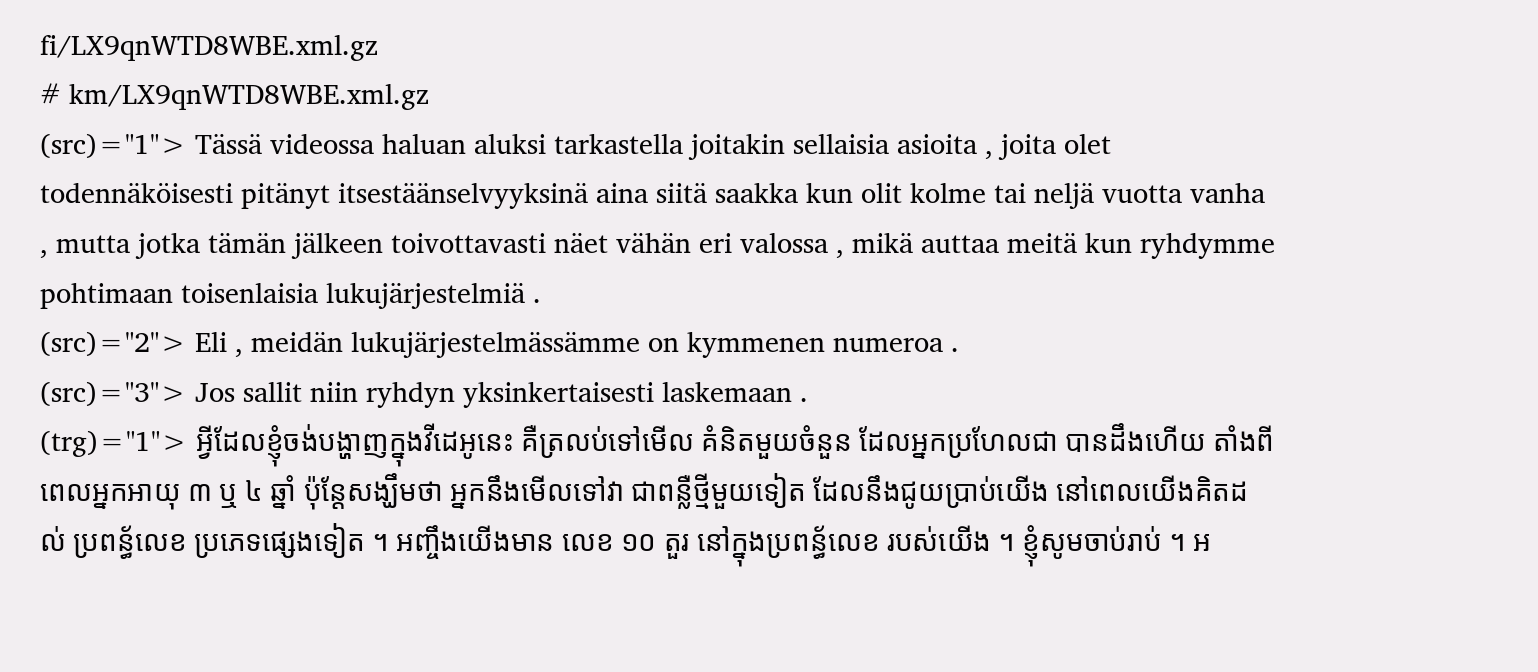fi/LX9qnWTD8WBE.xml.gz
# km/LX9qnWTD8WBE.xml.gz
(src)="1"> Tässä videossa haluan aluksi tarkastella joitakin sellaisia asioita , joita olet todennäköisesti pitänyt itsestäänselvyyksinä aina siitä saakka kun olit kolme tai neljä vuotta vanha , mutta jotka tämän jälkeen toivottavasti näet vähän eri valossa , mikä auttaa meitä kun ryhdymme pohtimaan toisenlaisia lukujärjestelmiä .
(src)="2"> Eli , meidän lukujärjestelmässämme on kymmenen numeroa .
(src)="3"> Jos sallit niin ryhdyn yksinkertaisesti laskemaan .
(trg)="1"> អ្វីដែលខ្ញុំចង់បង្ហាញក្នុងវីដេអូនេះ គឺត្រលប់ទៅមើល គំនិតមួយចំនួន ដែលអ្នកប្រហែលជា បានដឹងហើយ តាំងពីពេលអ្នកអាយុ ៣ ឬ ៤ ឆ្នាំ ប៉ុន្តែសង្ឃឹមថា អ្នកនឹងមើលទៅវា ជាពន្លឺថ្មីមួយទៀត ដែលនឹងជូយប្រាប់យើង នៅពេលយើងគិតដល់ ប្រពន្ធ័លេខ ប្រភេទផ្សេងទៀត ។ អញ្ចឹងយើងមាន លេខ ១០ តួរ នៅក្នុងប្រពន្ធ័លេខ របស់យើង ។ ខ្ញុំសូមចាប់រាប់ ។ អ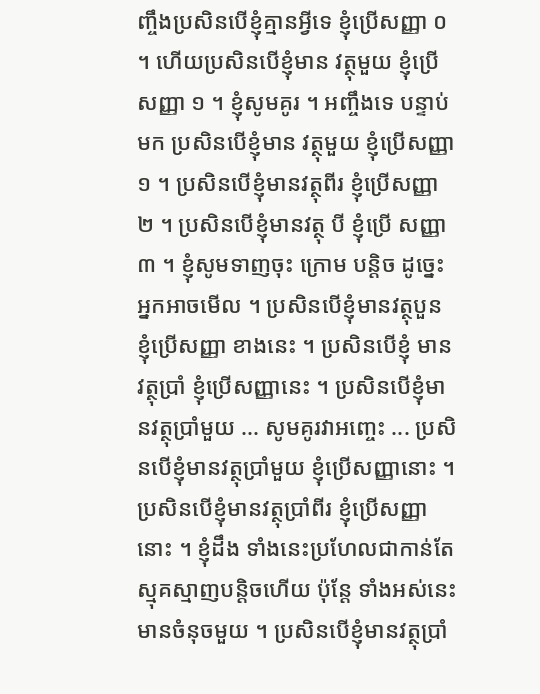ញ្ចឹងប្រសិនបើខ្ញុំគ្មានអ្វីទេ ខ្ញុំប្រើសញ្ញា ០ ។ ហើយប្រសិនបើខ្ញុំមាន វត្ថុមួយ ខ្ញុំប្រើសញ្ញា ១ ។ ខ្ញុំសូមគូរ ។ អញ្ចឹងទេ បន្ទាប់មក ប្រសិនបើខ្ញុំមាន វត្ថុមួយ ខ្ញុំប្រើសញ្ញា ១ ។ ប្រសិនបើខ្ញុំមានវត្ថុពីរ ខ្ញុំប្រើសញ្ញា ២ ។ ប្រសិនបើខ្ញុំមានវត្ថុ បី ខ្ញុំប្រើ សញ្ញា ៣ ។ ខ្ញុំសូមទាញចុះ ក្រោម បន្តិច ដូច្នេះអ្នកអាចមើល ។ ប្រសិនបើខ្ញុំមានវត្ថុបួន ខ្ញុំប្រើសញ្ញា ខាងនេះ ។ ប្រសិនបើខ្ញុំ មានវត្ថុប្រាំ ខ្ញុំប្រើសញ្ញានេះ ។ ប្រសិនបើខ្ញុំមានវត្ថុប្រាំមួយ ... សូមគូរវាអញ្ចេះ ... ប្រសិនបើខ្ញុំមានវត្ថុប្រាំមួយ ខ្ញុំប្រើសញ្ញានោះ ។ ប្រសិនបើខ្ញុំមានវត្ថុប្រាំពីរ ខ្ញុំប្រើសញ្ញានោះ ។ ខ្ញុំដឹង ទាំងនេះប្រហែលជាកាន់តែ ស្មុគស្មាញបន្តិចហើយ ប៉ុន្តែ ទាំងអស់នេះ មានចំនុចមួយ ។ ប្រសិនបើខ្ញុំមានវត្ថុប្រាំ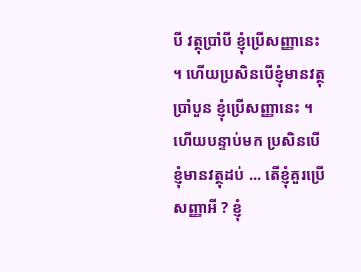បី វត្ថុប្រាំបី ខ្ញុំប្រើសញ្ញានេះ ។ ហើយប្រសិនបើខ្ញុំមានវត្ថុប្រាំបួន ខ្ញុំប្រើសញ្ញានេះ ។ ហើយបន្ទាប់មក ប្រសិនបើខ្ញុំមានវត្ថុដប់ ... តើខ្ញុំគួរប្រើសញ្ញាអី ? ខ្ញុំ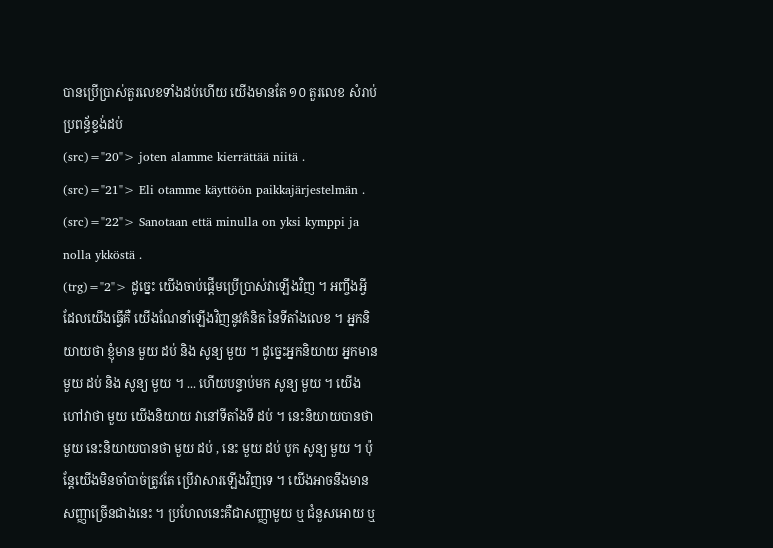បានប្រើប្រាស់តួរលេខទាំងដប់ហើយ យើងមានតែ ១០ តួរលេខ សំរាប់ប្រពន្ធ័ខ្ទង់ដប់
(src)="20"> joten alamme kierrättää niitä .
(src)="21"> Eli otamme käyttöön paikkajärjestelmän .
(src)="22"> Sanotaan että minulla on yksi kymppi ja nolla ykköstä .
(trg)="2"> ដូច្នេះ យើងចាប់ផ្តើមប្រើប្រាស់វាឡើងវិញ ។ អញ្ចឹងអ្វីដែលយើងធ្វើគឺ យើងណែនាំឡើងវិញនូវគំនិត នៃទីតាំងលេខ ។ អ្នកនិយាយថា ខ្ញុំមាន មួយ ដប់ និង សូន្យ មួយ ។ ដូច្នេះអ្នកនិយាយ អ្នកមាន មួយ ដប់ និង សូន្យ មួយ ។ ... ហើយបន្ទាប់មក សូន្យ មួយ ។ យើងហៅវាថា មួយ យើងនិយាយ វានៅទីតាំងទី ដប់ ។ នេះនិយាយបានថា មួយ នេះនិយាយបានថា មួយ ដប់ , នេះ មួយ ដប់ បូក សូន្យ មួយ ។ ប៉ុន្តែយើងមិនចាំបាច់ត្រូវតែ ប្រើវាសារឡើងវិញទេ ។ យើងអាចនឹងមានសញ្ញាច្រើនជាងនេះ ។ ប្រហែលនេះគឺជាសញ្ញាមួយ ឬ ជំនួសអោយ ឬ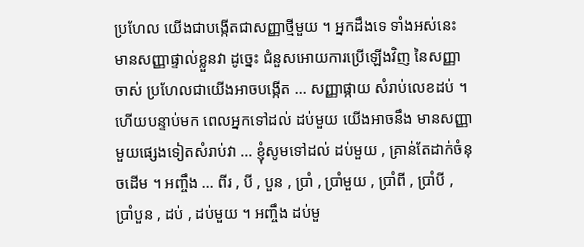ប្រហែល យើងជាបង្កើតជាសញ្ញាថ្មីមួយ ។ អ្នកដឹងទេ ទាំងអស់នេះ មានសញ្ញាផ្ទាល់ខ្លួនវា ដូច្នេះ ជំនួសអោយការប្រើឡើងវិញ នៃសញ្ញាចាស់ ប្រហែលជាយើងអាចបង្កើត ... សញ្ញាផ្កាយ សំរាប់លេខដប់ ។ ហើយបន្ទាប់មក ពេលអ្នកទៅដល់ ដប់មួយ យើងអាចនឹង មានសញ្ញាមួយផ្សេងទៀតសំរាប់វា ... ខ្ញុំសូមទៅដល់ ដប់មួយ , គ្រាន់តែដាក់ចំនុចដើម ។ អញ្ចឹង ... ពីរ , បី , បួន , ប្រាំ , ប្រាំមួយ , ប្រាំពី , ប្រាំបី , ប្រាំបួន , ដប់ , ដប់មួយ ។ អញ្ចឹង ដប់មួ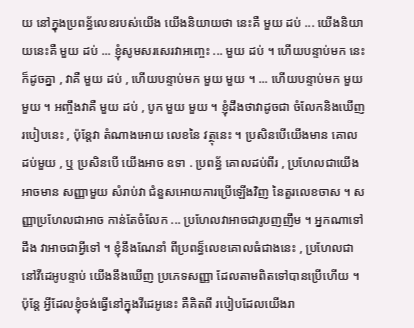យ នៅក្នុងប្រពន្ធ័លេខរបស់យើង យើងនិយាយថា នេះគឺ មួយ ដប់ ... យើងនិយាយនេះគឺ មួយ ដប់ ... ខ្ញុំសូមសរសេរវាអញ្ចេះ ... មួយ ដប់ ។ ហើយបន្ទាប់មក នេះក៏ដូចគ្នា , វាគឺ មួយ ដប់ , ហើយបន្ទាប់មក មួយ មួយ ។ ... ហើយបន្ទាប់មក មួយ មួយ ។ អញ្ចឹងវាគឺ មួយ ដប់ , បូក មួយ មួយ ។ ខ្ញុំដឹងថាវាដូចជា ចំលែកនិងឃើញ របៀបនេះ , ប៉ុន្តែវា តំណាងអោយ លេខនៃ វត្ថុនេះ ។ ប្រសិនបើយើងមាន គោល ដប់មួយ , ឬ ប្រសិនបើ យើងអាច ឧទា . ប្រពន្ធ័ គោលដប់ពីរ , ប្រហែលជាយើងអាចមាន សញ្ញាមួយ សំរាប់វា ជំនួសអោយការប្រើឡើងវិញ នៃតួរលេខចាស ។ សញ្ញាប្រហែលជាអាច កាន់តែចំលែក ... ប្រហែលវាអាចជារូបញញឹម ។ អ្នកណាទៅដឹង វាអាចជាអ្វីទៅ ។ ខ្ញុំនឹងណែនាំ ពីប្រពន្ធ៏លេខគោលធំជាងនេះ , ប្រហែលជា នៅវីដេអូបន្ទាប់ យើងនឹងឃើញ ប្រភេទសញ្ញា ដែលតាមពិតទៅបានប្រើហើយ ។ ប៉ុន្តែ អ្វីដែលខ្ញុំចង់ធ្វើនៅក្នុងវីដេអូនេះ គឺគិតពី របៀបដែលយើងរា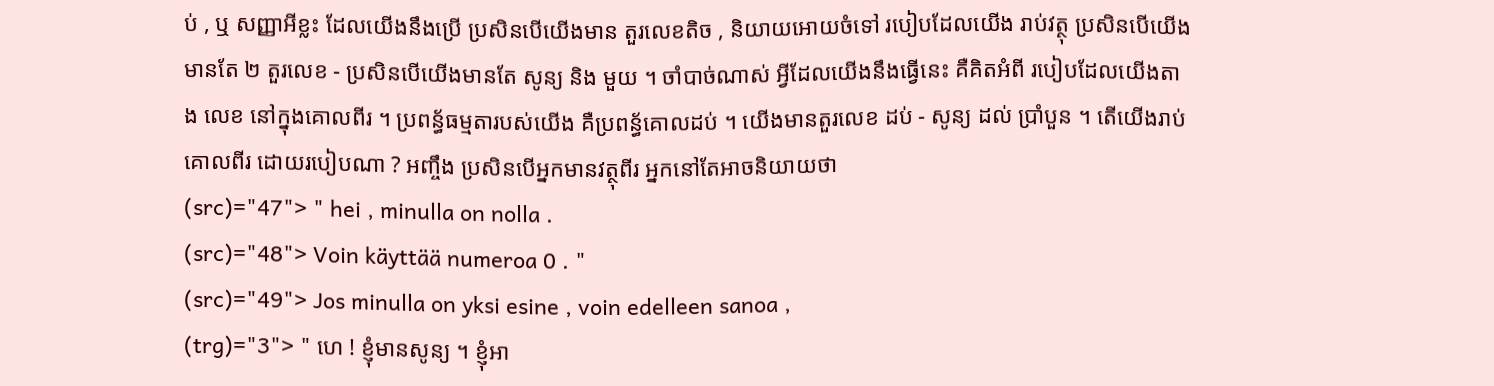ប់ , ឬ សញ្ញាអីខ្លះ ដែលយើងនឹងប្រើ ប្រសិនបើយើងមាន តួរលេខតិច , និយាយអោយចំទៅ របៀបដែលយើង រាប់វត្ថុ ប្រសិនបើយើងមានតែ ២ តួរលេខ - ប្រសិនបើយើងមានតែ សូន្យ និង មួយ ។ ចាំបាច់ណាស់ អ្វីដែលយើងនឹងធ្វើនេះ គឺគិតអំពី របៀបដែលយើងតាង លេខ នៅក្នុងគោលពីរ ។ ប្រពន្ធ័ធម្មតារបស់យើង គឺប្រពន្ធ័គោលដប់ ។ យើងមានតួរលេខ ដប់ - សូន្យ ដល់ ប្រាំបួន ។ តើយើងរាប់ គោលពីរ ដោយរបៀបណា ? អញ្ចឹង ប្រសិនបើអ្នកមានវត្ថុពីរ អ្នកនៅតែអាចនិយាយថា
(src)="47"> " hei , minulla on nolla .
(src)="48"> Voin käyttää numeroa 0 . "
(src)="49"> Jos minulla on yksi esine , voin edelleen sanoa ,
(trg)="3"> " ហេ ! ខ្ញុំមានសូន្យ ។ ខ្ញុំអា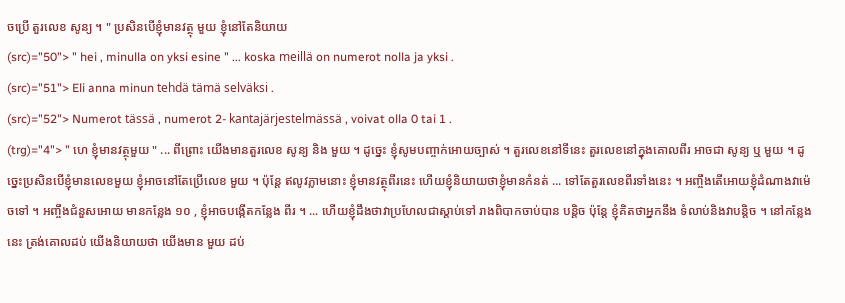ចប្រើ តួរលេខ សូន្យ ។ " ប្រសិនបើខ្ញុំមានវត្ថុ មួយ ខ្ញុំនៅតែនិយាយ
(src)="50"> " hei , minulla on yksi esine " ... koska meillä on numerot nolla ja yksi .
(src)="51"> Eli anna minun tehdä tämä selväksi .
(src)="52"> Numerot tässä , numerot 2- kantajärjestelmässä , voivat olla 0 tai 1 .
(trg)="4"> " ហេ ខ្ញុំមានវត្ថុមួយ " ... ពីព្រោះ យើងមានតួរលេខ សូន្យ និង មួយ ។ ដូច្នេះ ខ្ញុំសូមបញ្ចាក់អោយច្បាស់ ។ តួរលេខនៅទីនេះ តួរលេខនៅក្នុងគោលពីរ អាចជា សូន្យ ឬ មួយ ។ ដូច្នេះប្រសិនបើខ្ញុំមានលេខមួយ ខ្ញុំអាចនៅតែប្រើលេខ មួយ ។ ប៉ុន្តែ ឥលូវភ្លាមនោះ ខ្ញុំមានវត្ថុពីរនេះ ហើយខ្ញុំនិយាយថាខ្ញុំមានកំនត់ ... ទៅតែតួរលេខពីរទាំងនេះ ។ អញ្ចឹងតើអោយខ្ញុំដំណាងវាម៉េចទៅ ។ អញ្ចឹងជំនួសអោយ មានកន្លែង ១០ , ខ្ញុំអាចបង្កើតកន្លែង ពីរ ។ ... ហើយខ្ញុំដឹងថាវាប្រហែលជាស្តាប់ទៅ រាងពិបាកចាប់បាន បន្តិច ប៉ុន្តែ ខ្ញុំគិតថាអ្នកនឹង ទំលាប់និងវាបន្តិច ។ នៅកន្លែងនេះ ត្រង់គោលដប់ យើងនិយាយថា យើងមាន មួយ ដប់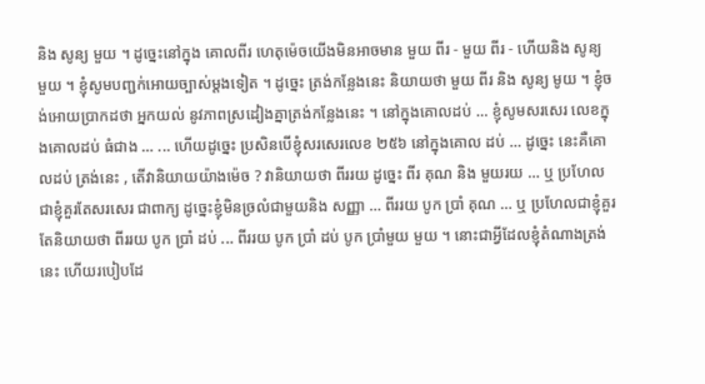និង សូន្យ មួយ ។ ដូច្នេះនៅក្នុង គោលពីរ ហេតុម៉េចយើងមិនអាចមាន មួយ ពីរ - មួយ ពីរ - ហើយនិង សូន្យ មួយ ។ ខ្ញុំសូមបញ្ជក់អោយច្បាស់ម្តងទៀត ។ ដូច្នេះ ត្រង់កន្លែងនេះ និយាយថា មួយ ពីរ និង សូន្យ មូយ ។ ខ្ញុំចង់អោយប្រាកដថា អ្នកយល់ នូវភាពស្រដៀងគ្នាត្រង់កន្លែងនេះ ។ នៅក្នុងគោលដប់ ... ខ្ញុំសូមសរសេរ លេខក្នុងគោលដប់ ធំជាង ... ... ហើយដូច្នេះ ប្រសិនបើខ្ញុំសរសេរលេខ ២៥៦ នៅក្នុងគោល ដប់ ... ដូច្នេះ នេះគឺគោលដប់ ត្រង់នេះ , តើវានិយាយយ៉ាងម៉េច ? វានិយាយថា ពីររយ ដូច្នេះ ពីរ គុណ និង មួយរយ ... ឬ ប្រហែលជាខ្ញុំគួរតែសរសេរ ជាពាក្យ ដូច្នេះខ្ញុំមិនច្រលំជាមួយនិង សញ្ញា ... ពីររយ បូក ប្រាំ គុណ ... ឬ ប្រហែលជាខ្ញុំគួរតែនិយាយថា ពីររយ បូក ប្រាំ ដប់ ... ពីររយ បូក ប្រាំ ដប់ បូក ប្រាំមួយ មួយ ។ នោះជាអ្វីដែលខ្ញុំតំណាងត្រង់នេះ ហើយរបៀបដែ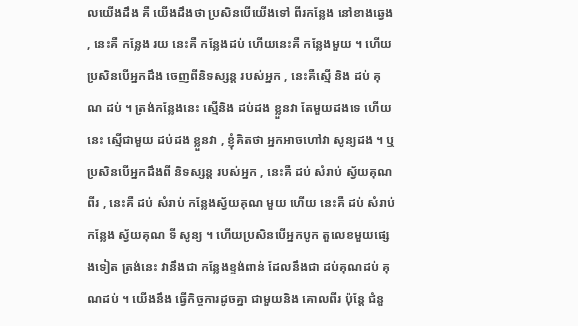លយើងដឹង គឺ យើងដឹងថា ប្រសិនបើយើងទៅ ពីរកន្លែង នៅខាងឆ្វេង , នេះគឺ កន្លែង រយ នេះគឺ កន្លែងដប់ ហើយនេះគឺ កន្លែងមួយ ។ ហើយប្រសិនបើអ្នកដឹង ចេញពីនិទស្សន្ត របស់អ្នក , នេះគឺស្មើ និង ដប់ គុណ ដប់ ។ ត្រង់កន្លែងនេះ ស្មើនិង ដប់ដង ខ្លួនវា តែមួយដងទេ ហើយ នេះ ស្មើជាមួយ ដប់ដង ខ្លួនវា , ខ្ញុំគិតថា អ្នកអាចហៅវា សូន្យដង ។ ឬ ប្រសិនបើអ្នកដឹងពី និទស្សន្ត របស់អ្នក , នេះគឺ ដប់ សំរាប់ ស្វ័យគុណពីរ , នេះគឺ ដប់ សំរាប់ កន្លែងស្វ័យគុណ មួយ ហើយ នេះគឺ ដប់ សំរាប់ កន្លែង ស្វ័យគុណ ទី សូន្យ ។ ហើយប្រសិនបើអ្នកបូក តួលេខមួយផ្សេងទៀត ត្រង់នេះ វានឹងជា កន្លែងខ្ទង់ពាន់ ដែលនឹងជា ដប់គុណដប់ គុណដប់ ។ យើងនឹង ធ្វើកិច្ចការដូចគ្នា ជាមួយនិង គោលពីរ ប៉ុន្តែ ជំនួ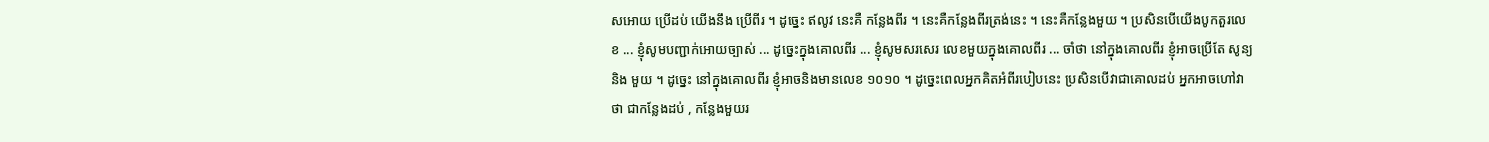សអោយ ប្រើដប់ យើងនឹង ប្រើពីរ ។ ដូច្នេះ ឥលូវ នេះគឺ កន្លែងពីរ ។ នេះគឺកន្លែងពីរត្រង់នេះ ។ នេះគឺកន្លែងមួយ ។ ប្រសិនបើយើងបូកតួរលេខ ... ខ្ញុំសូមបញ្ជាក់អោយច្បាស់ ... ដូច្នេះក្នុងគោលពីរ ... ខ្ញុំសូមសរសេរ លេខមួយក្នុងគោលពីរ ... ចាំថា នៅក្នុងគោលពីរ ខ្ញុំអាចប្រើតែ សូន្យ និង មួយ ។ ដូច្នេះ នៅក្នុងគោលពីរ ខ្ញុំអាចនិងមានលេខ ១០១០ ។ ដូច្នេះពេលអ្នកគិតអំពីរបៀបនេះ ប្រសិនបើវាជាគោលដប់ អ្នកអាចហៅវាថា ជាកន្លែងដប់ , កន្លែងមួយរ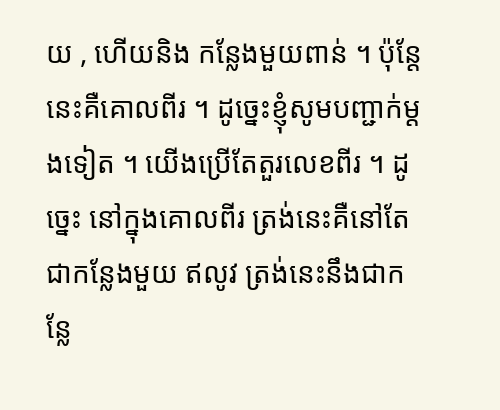យ , ហើយនិង កន្លែងមួយពាន់ ។ ប៉ុន្តែ នេះគឺគោលពីរ ។ ដូច្នេះខ្ញុំសូមបញ្ជាក់ម្តងទៀត ។ យើងប្រើតែតួរលេខពីរ ។ ដូច្នេះ នៅក្នុងគោលពីរ ត្រង់នេះគឺនៅតែ ជាកន្លែងមួយ ឥលូវ ត្រង់នេះនឹងជាកន្លែ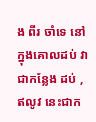ង ពីរ ចាំទេ នៅក្នុងគោលដប់ វាជាកន្លែង ដប់ , ឥលូវ នេះជាក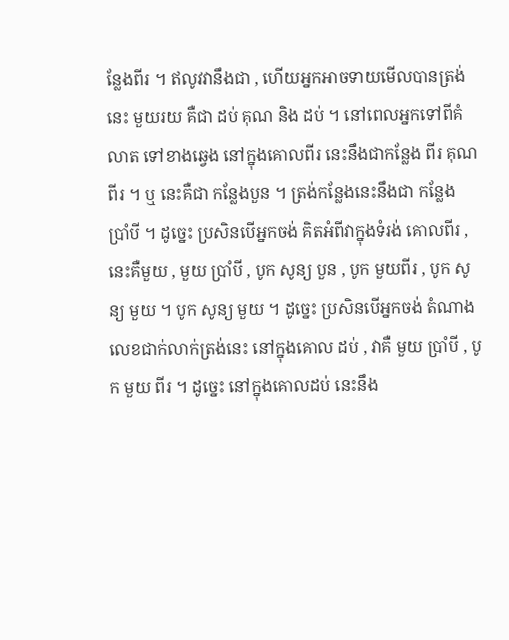ន្លែងពីរ ។ ឥលូវវានឹងជា , ហើយអ្នកអាចទាយមើលបានត្រង់នេះ មួយរយ គឺជា ដប់ គុណ និង ដប់ ។ នៅពេលអ្នកទៅពីគំលាត ទៅខាងឆ្វេង នៅក្នុងគោលពីរ នេះនឹងជាកន្លែង ពីរ គុណពីរ ។ ឬ នេះគឺជា កន្លែងបួន ។ ត្រង់កន្លែងនេះនឹងជា កន្លែង ប្រាំបី ។ ដូច្នេះ ប្រសិនបើអ្នកចង់ គិតអំពីវាក្នុងទំរង់ គោលពីរ , នេះគឺមួយ , មួយ ប្រាំបី , បូក សូន្យ បួន , បូក មួយពីរ , បូក សូន្យ មួយ ។ បូក សូន្យ មួយ ។ ដូច្នេះ ប្រសិនបើអ្នកចង់ តំណាង លេខជាក់លាក់ត្រង់នេះ នៅក្នុងគោល ដប់ , វាគឺ មួយ ប្រាំបី , បូក មួយ ពីរ ។ ដូច្នេះ នៅក្នុងគោលដប់ នេះនឹង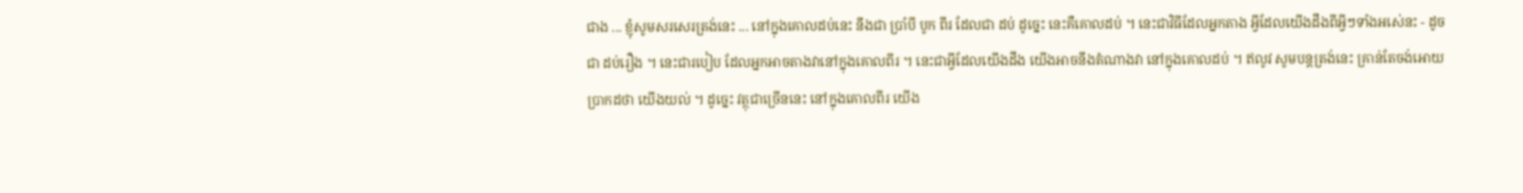ជាង ... ខ្ញុំសូមសរសេរត្រង់នេះ ... នៅក្នុងគោលដប់នេះ នឹងជា ប្រាំបី បូក ពីរ ដែលជា ដប់ ដូច្នេះ នេះគឺគោលដប់ ។ នេះជាវិធីដែលអ្នកតាង អ្វីដែលយើងដឹងពីអ្វីៗទាំងអស់េនះ - ដូចជា ដប់រឿង ។ នេះជារបៀប ដែលអ្នកអាចតាងវានៅក្នុងគោលពីរ ។ នេះជាអ្វីដែលយើងដឹង យើងអាចនឹងតំណាងវា នៅក្នុងគោលដប់ ។ ឥលូវ សូមបន្តត្រង់នេះ គ្រាន់តែចង់អោយប្រាកដថា យើងយល់ ។ ដូច្នេះ វត្ថុជាច្រើននេះ នៅក្នុងគោលពីរ យើង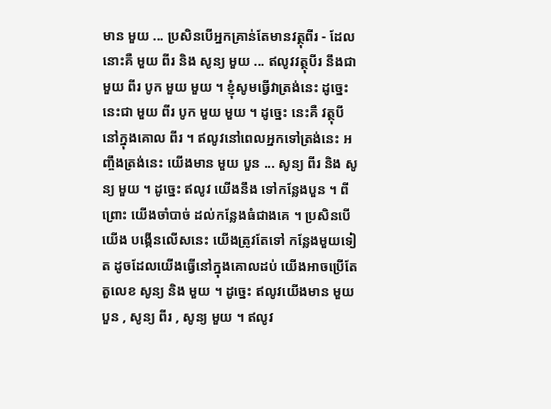មាន មួយ ... ប្រសិនបើអ្នកគ្រាន់តែមានវត្ថុពីរ - ដែលនោះគឺ មួយ ពីរ និង សូន្យ មួយ ... ឥលូវវត្ថុបីរ នឹងជា មួយ ពីរ បូក មួយ មួយ ។ ខ្ញុំសូមធ្វើវាត្រង់នេះ ដូច្នេះនេះជា មួយ ពីរ បូក មួយ មួយ ។ ដូច្នេះ នេះគឺ វត្ថុបី នៅក្នុងគោល ពីរ ។ ឥលូវនៅពេលអ្នកទៅត្រង់នេះ អញ្ចឹងត្រង់នេះ យើងមាន មួយ បួន ... សូន្យ ពីរ និង សូន្យ មួយ ។ ដូច្នេះ ឥលូវ យើងនឹង ទៅកន្លែងបួន ។ ពីព្រោះ យើងចាំបាច់ ដល់កន្លែងធំជាងគេ ។ ប្រសិនបើយើង បង្កើនលើសនេះ យើងត្រូវតែទៅ កន្លែងមួយទៀត ដូចដែលយើងធ្វើនៅក្នុងគោលដប់ យើងអាចប្រើតែ តួលេខ សូន្យ និង មួយ ។ ដូច្នេះ ឥលូវយើងមាន មួយ បួន , សូន្យ ពីរ , សូន្យ មួយ ។ ឥលូវ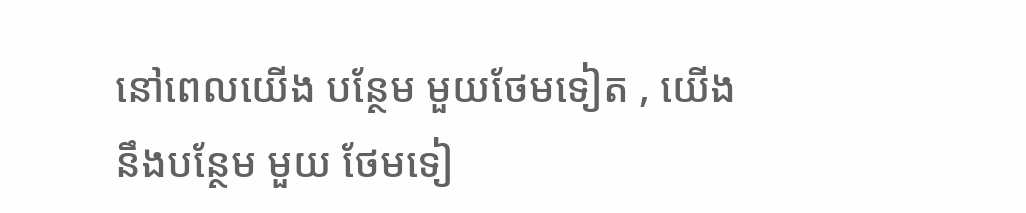នៅពេលយើង បន្ថែម មួយថែមទៀត , យើងនឹងបន្ថែម មួយ ថែមទៀ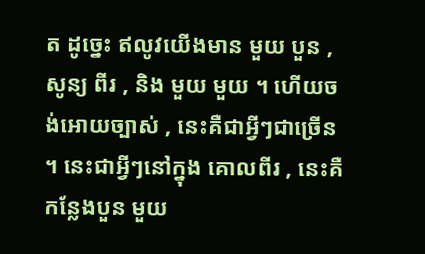ត ដូច្នេះ ឥលូវយើងមាន មួយ បួន , សូន្យ ពីរ , និង មួយ មួយ ។ ហើយចង់អោយច្បាស់ , នេះគឺជាអ្វីៗជាច្រើន ។ នេះជាអ្វីៗនៅក្នុង គោលពីរ , នេះគឺ កន្លែងបួន មួយ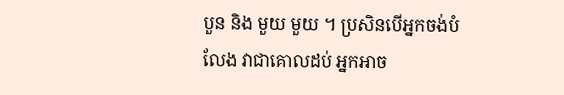បួន និង មួយ មួយ ។ ប្រសិនបើអ្នកចង់បំលែង វាជាគោលដប់ អ្នកអាច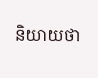និយាយថា